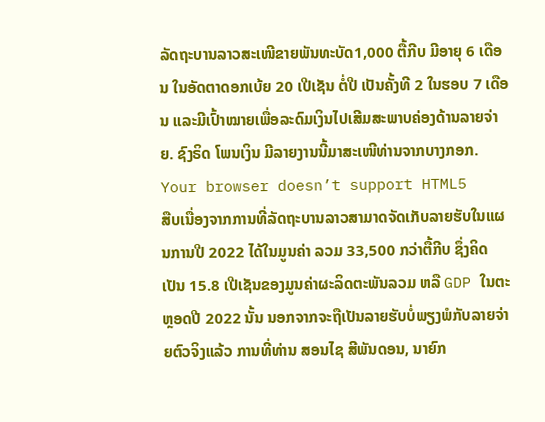ລັດຖະບານລາວສະເໜີຂາຍພັນທະບັດ1,000 ຕື້ກີບ ມີອາຍຸ 6 ເດືອນ ໃນອັດຕາດອກເບ້ຍ 20 ເປີເຊັນ ຕໍ່ປີ ເປັນຄັ້ງທີ 2 ໃນຮອບ 7 ເດືອນ ແລະມີເປົ້າໝາຍເພື່ອລະດົມເງິນໄປເສີມສະພາບຄ່ອງດ້ານລາຍຈ່າຍ. ຊົງຣິດ ໂພນເງິນ ມີລາຍງານນີ້ມາສະເໜີທ່ານຈາກບາງກອກ.
Your browser doesn’t support HTML5
ສືບເນື່ອງຈາກການທີ່ລັດຖະບານລາວສາມາດຈັດເກັບລາຍຮັບໃນແຜນການປີ 2022 ໄດ້ໃນມູນຄ່າ ລວມ 33,500 ກວ່າຕື້ກີບ ຊຶ່ງຄິດເປັນ 15.8 ເປີເຊັນຂອງມູນຄ່າຜະລິດຕະພັນລວມ ຫລື GDP ໃນຕະຫຼອດປີ 2022 ນັ້ນ ນອກຈາກຈະຖືເປັນລາຍຮັບບໍ່ພຽງພໍກັບລາຍຈ່າຍຕົວຈິງແລ້ວ ການທີ່ທ່ານ ສອນໄຊ ສີພັນດອນ, ນາຍົກ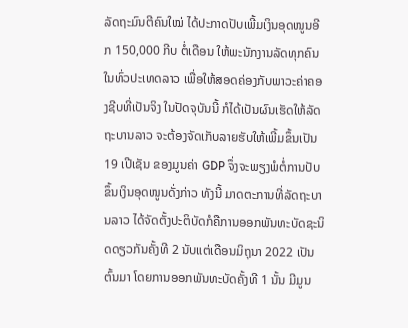ລັດຖະມົນຕີຄົນໃໝ່ ໄດ້ປະກາດປັບເພີ້ມເງິນອຸດໜູນອີກ 150,000 ກີບ ຕໍ່ເດືອນ ໃຫ້ພະນັກງານລັດທຸກຄົນໃນທົ່ວປະເທດລາວ ເພື່ອໃຫ້ສອດຄ່ອງກັບພາວະຄ່າຄອງຊີບທີ່ເປັນຈິງ ໃນປັດຈຸບັນນີ້ ກໍໄດ້ເປັນຜົນເຮັດໃຫ້ລັດຖະບານລາວ ຈະຕ້ອງຈັດເກັບລາຍຮັບໃຫ້ເພີ້ມຂຶ້ນເປັນ 19 ເປີເຊັນ ຂອງມູນຄ່າ GDP ຈຶ່ງຈະພຽງພໍຕໍ່ການປັບຂຶ້ນເງິນອຸດໜູນດັ່ງກ່າວ ທັງນີ້ ມາດຕະການທີ່ລັດຖະບານລາວ ໄດ້ຈັດຕັ້ງປະຕິບັດກໍຄືການອອກພັນທະບັດຊະນິດດຽວກັນຄັ້ງທີ 2 ນັບແຕ່ເດືອນມິຖຸນາ 2022 ເປັນຕົ້ນມາ ໂດຍການອອກພັນທະບັດຄັ້ງທີ 1 ນັ້ນ ມີມູນ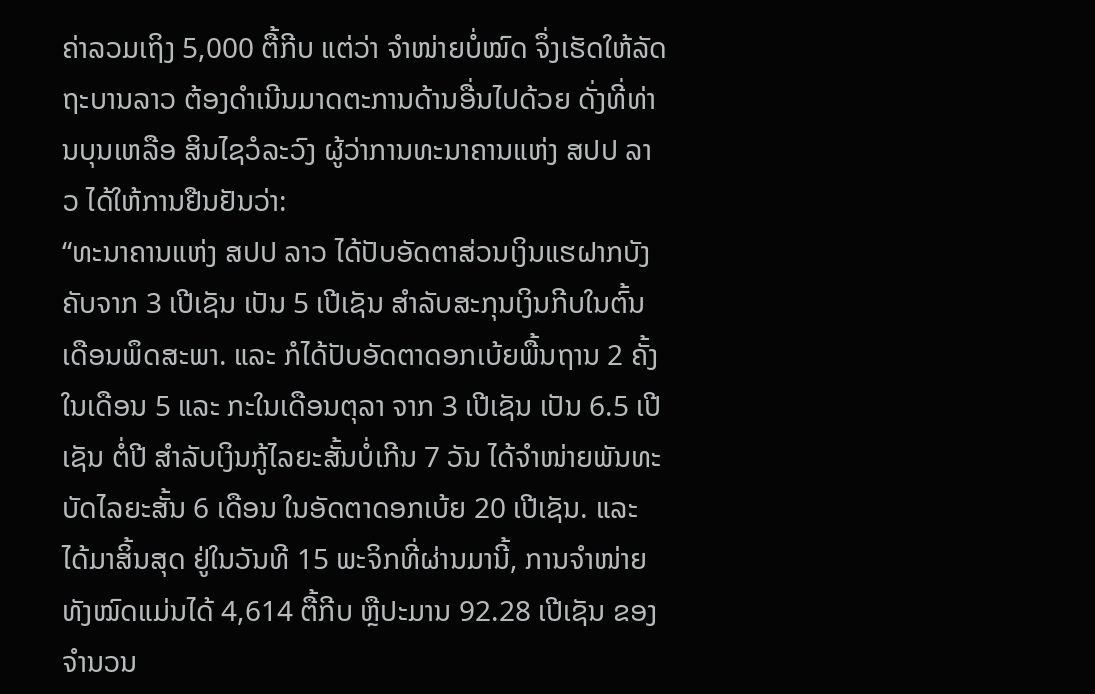ຄ່າລວມເຖິງ 5,000 ຕື້ກີບ ແຕ່ວ່າ ຈຳໜ່າຍບໍ່ໝົດ ຈຶ່ງເຮັດໃຫ້ລັດຖະບານລາວ ຕ້ອງດຳເນີນມາດຕະການດ້ານອື່ນໄປດ້ວຍ ດັ່ງທີ່ທ່ານບຸນເຫລືອ ສິນໄຊວໍລະວົງ ຜູ້ວ່າການທະນາຄານແຫ່ງ ສປປ ລາວ ໄດ້ໃຫ້ການຢືນຢັນວ່າ:
“ທະນາຄານແຫ່ງ ສປປ ລາວ ໄດ້ປັບອັດຕາສ່ວນເງິນແຮຝາກບັງຄັບຈາກ 3 ເປີເຊັນ ເປັນ 5 ເປີເຊັນ ສໍາລັບສະກຸນເງິນກີບໃນຕົ້ນເດືອນພຶດສະພາ. ແລະ ກໍໄດ້ປັບອັດຕາດອກເບ້ຍພື້ນຖານ 2 ຄັ້ງ ໃນເດືອນ 5 ແລະ ກະໃນເດືອນຕຸລາ ຈາກ 3 ເປີເຊັນ ເປັນ 6.5 ເປີເຊັນ ຕໍ່ປີ ສໍາລັບເງິນກູ້ໄລຍະສັ້ນບໍ່ເກີນ 7 ວັນ ໄດ້ຈຳໜ່າຍພັນທະບັດໄລຍະສັ້ນ 6 ເດືອນ ໃນອັດຕາດອກເບ້ຍ 20 ເປີເຊັນ. ແລະ ໄດ້ມາສິ້ນສຸດ ຢູ່ໃນວັນທີ 15 ພະຈິກທີ່ຜ່ານມານີ້, ການຈຳໜ່າຍທັງໝົດແມ່ນໄດ້ 4,614 ຕື້ກີບ ຫຼືປະມານ 92.28 ເປີເຊັນ ຂອງຈຳນວນ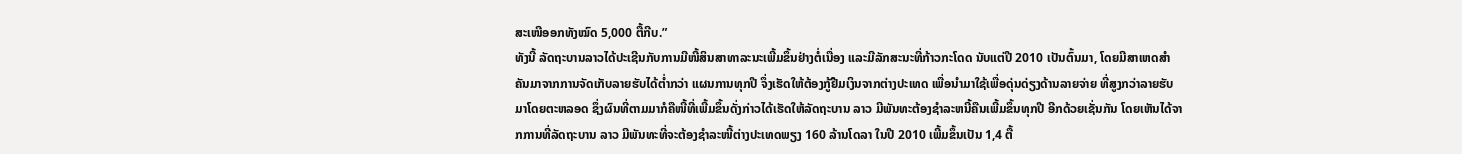ສະເໜີອອກທັງໝົດ 5,000 ຕື້ກີບ.”
ທັງນີ້ ລັດຖະບານລາວໄດ້ປະເຊີນກັບການມີໜີ້ສິນສາທາລະນະເພີ້ມຂຶ້ນຢ່າງຕໍ່ເນື່ອງ ແລະມີລັກສະນະທີ່ກ້າວກະໂດດ ນັບແຕ່ປີ 2010 ເປັນຕົ້ນມາ, ໂດຍມີສາເຫດສຳຄັນມາຈາກການຈັດເກັບລາຍຮັບໄດ້ຕໍ່າກວ່າ ແຜນການທຸກປີ ຈຶ່ງເຮັດໃຫ້ຕ້ອງກູ້ຢືມເງິນຈາກຕ່າງປະເທດ ເພື່ອນຳມາໃຊ້ເພື່ອດຸ່ນດ່ຽງດ້ານລາຍຈ່າຍ ທີ່ສູງກວ່າລາຍຮັບ ມາໂດຍຕະຫລອດ ຊຶ່ງຜົນທີ່ຕາມມາກໍຄືໜີ້ທີ່ເພີ້ມຂຶ້ນດັ່ງກ່າວໄດ້ເຮັດໃຫ້ລັດຖະບານ ລາວ ມີພັນທະຕ້ອງຊໍາລະຫນີ້ຄືນເພີ້ມຂຶ້ນທຸກປີ ອີກດ້ວຍເຊັ່ນກັນ ໂດຍເຫັນໄດ້ຈາກການທີ່ລັດຖະບານ ລາວ ມີພັນທະທີ່ຈະຕ້ອງຊຳລະໜີ້ຕ່າງປະເທດພຽງ 160 ລ້ານໂດລາ ໃນປີ 2010 ເພີ້ມຂຶ້ນເປັນ 1,4 ຕື້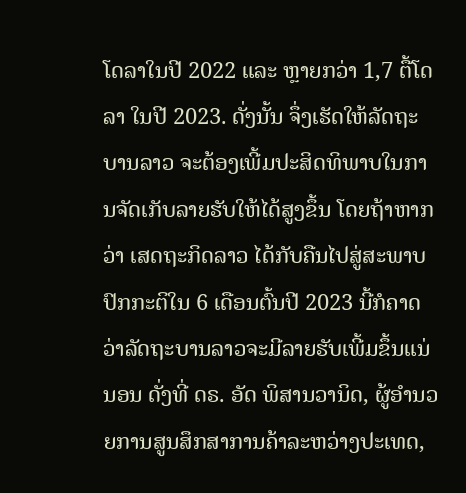ໂດລາໃນປີ 2022 ແລະ ຫຼາຍກວ່າ 1,7 ຕື້ໂດລາ ໃນປີ 2023. ດັ່ງນັ້ນ ຈຶ່ງເຮັດໃຫ້ລັດຖະບານລາວ ຈະຕ້ອງເພີ້ມປະສິດທິພາບໃນການຈັດເກັບລາຍຮັບໃຫ້ໄດ້ສູງຂຶ້ນ ໂດຍຖ້າຫາກວ່າ ເສດຖະກິດລາວ ໄດ້ກັບຄືນໄປສູ່ສະພາບປົກກະຕິໃນ 6 ເດືອນຕົ້ນປີ 2023 ນີ້ກໍຄາດວ່າລັດຖະບານລາວຈະມີລາຍຮັບເພີ້ມຂຶ້ນແນ່ນອນ ດັ່ງທີ່ ດຣ. ອັດ ພິສານວານິດ, ຜູ້ອຳນວຍການສູນສຶກສາການຄ້າລະຫວ່າງປະເທດ,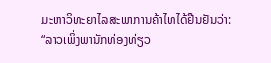ມະຫາວິທະຍາໄລສະພາການຄ້າໄທໄດ້ຢືນຢັນວ່າ:
“ລາວເພິ່ງພານັກທ່ອງທ່ຽວ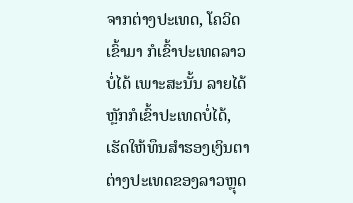ຈາກຕ່າງປະເທດ, ໂຄວິດເຂົ້າມາ ກໍເຂົ້າປະເທດລາວບໍ່ໄດ້ ເພາະສະນັ້ນ ລາຍໄດ້ຫຼັກກໍເຂົ້າປະເທດບໍ່ໄດ້, ເຮັດໃຫ້ທຶນສຳຮອງເງິນຕາຕ່າງປະເທດຂອງລາວຫຼຸດ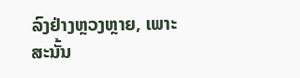ລົງຢ່າງຫຼວງຫຼາຍ, ເພາະສະນັ້ນ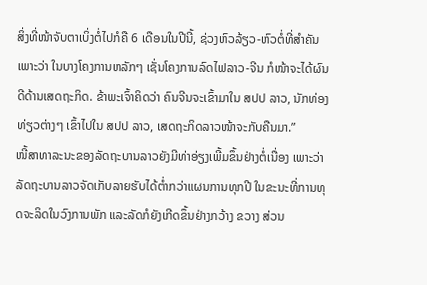ສິ່ງທີ່ໜ້າຈັບຕາເບິ່ງຕໍ່ໄປກໍຄື 6 ເດືອນໃນປີນີ້, ຊ່ວງຫົວລ້ຽວ-ຫົວຕໍ່ທີ່ສຳຄັນ ເພາະວ່າ ໃນບາງໂຄງການຫລັກໆ ເຊັ່ນໂຄງການລົດໄຟລາວ-ຈີນ ກໍໜ້າຈະໄດ້ຜົນດີດ້ານເສດຖະກິດ. ຂ້າພະເຈົ້າຄິດວ່າ ຄົນຈີນຈະເຂົ້າມາໃນ ສປປ ລາວ, ນັກທ່ອງທ່ຽວຕ່າງໆ ເຂົ້າໄປໃນ ສປປ ລາວ, ເສດຖະກິດລາວໜ້າຈະກັບຄືນມາ.”
ໜີ້ສາທາລະນະຂອງລັດຖະບານລາວຍັງມີທ່າອ່ຽງເພີ້ມຂຶ້ນຢ່າງຕໍ່ເນື່ອງ ເພາະວ່າລັດຖະບານລາວຈັດເກັບລາຍຮັບໄດ້ຕໍ່າກວ່າແຜນການທຸກປີ ໃນຂະນະທີ່ການທຸດຈະລິດໃນວົງການພັກ ແລະລັດກໍຍັງເກີດຂຶ້ນຢ່າງກວ້າງ ຂວາງ ສ່ວນ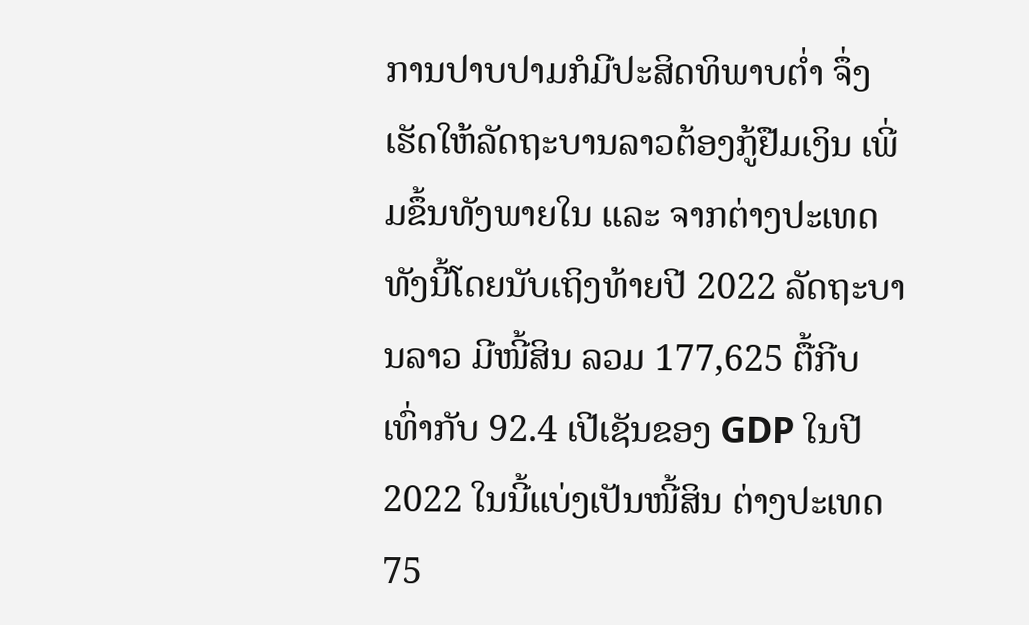ການປາບປາມກໍມີປະສິດທິພາບຕໍ່າ ຈຶ່ງເຮັດໃຫ້ລັດຖະບານລາວຕ້ອງກູ້ຢືມເງິນ ເພີ່ມຂຶ້ນທັງພາຍໃນ ແລະ ຈາກຕ່າງປະເທດ ທັງນີ້ໂດຍນັບເຖິງທ້າຍປີ 2022 ລັດຖະບານລາວ ມີໜີ້ສິນ ລວມ 177,625 ຕື້ກີບ ເທົ່າກັບ 92.4 ເປີເຊັນຂອງ GDP ໃນປີ 2022 ໃນນີ້ແບ່ງເປັນໜີ້ສິນ ຕ່າງປະເທດ 75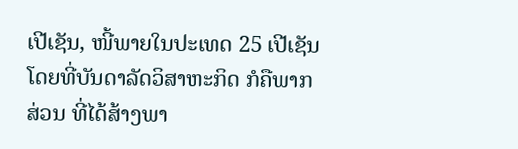ເປີເຊັນ, ໜີ້ພາຍໃນປະເທດ 25 ເປີເຊັນ ໂດຍທີ່ບັນດາລັດວິສາຫະກິດ ກໍຄືພາກສ່ວນ ທີ່ໄດ້ສ້າງພາ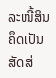ລະໜີ້ສິນ ຄຶດເປັນສັດສ່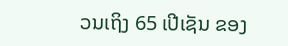ວນເຖິງ 65 ເປີເຊັນ ຂອງ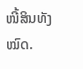ໜີ້ສິນທັງໝົດ.